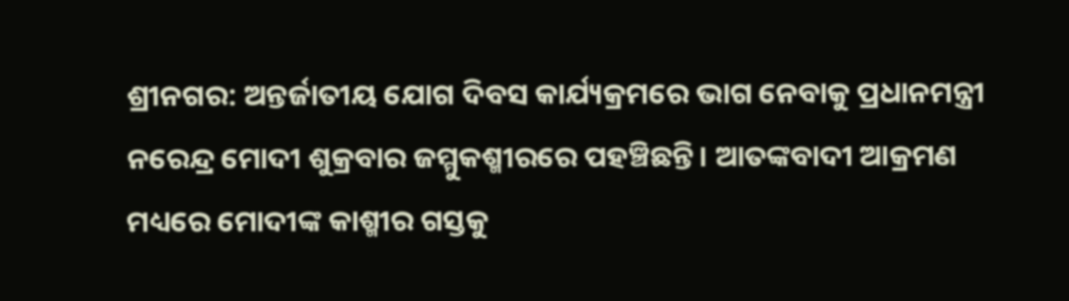ଶ୍ରୀନଗର: ଅନ୍ତର୍ଜାତୀୟ ଯୋଗ ଦିବସ କାର୍ଯ୍ୟକ୍ରମରେ ଭାଗ ନେବାକୁ ପ୍ରଧାନମନ୍ତ୍ରୀ ନରେନ୍ଦ୍ର ମୋଦୀ ଶୁକ୍ରବାର ଜମ୍ମୁକଶ୍ମୀରରେ ପହଞ୍ଚିଛନ୍ତି। ଆତଙ୍କବାଦୀ ଆକ୍ରମଣ ମଧ୍ୟରେ ମୋଦୀଙ୍କ କାଶ୍ମୀର ଗସ୍ତକୁ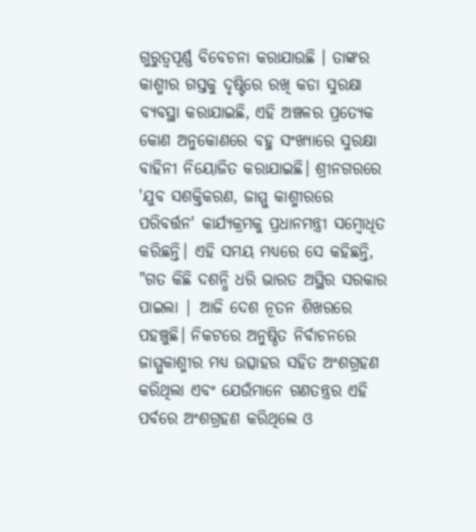ଗୁରୁତ୍ୱପୂର୍ଣ୍ଣ ବିବେଚନା କରାଯାଉଛି । ତାଙ୍କର କାଶ୍ମୀର ଗସ୍ତକୁ ଦୃଷ୍ଟିରେ ରଖି କଡା ସୁରକ୍ଷା ବ୍ୟବସ୍ଥା କରାଯାଇଛି, ଏହି ଅଞ୍ଚଳର ପ୍ରତ୍ୟେକ କୋଣ ଅନୁକୋଣରେ ବହୁ ସଂଖ୍ୟାରେ ସୁରକ୍ଷା ବାହିନୀ ନିୟୋଜିତ କରାଯାଇଛି। ଶ୍ରୀନଗରରେ 'ଯୁବ ସଶକ୍ତିକରଣ, ଜାମ୍ମୁ କାଶ୍ମୀରରେ ପରିବର୍ତ୍ତନ' କାର୍ଯ୍ୟକ୍ରମକୁ ପ୍ରଧାନମନ୍ତ୍ରୀ ସମ୍ବୋଧିତ କରିଛନ୍ତି। ଏହି ସମୟ ମଧ୍ୟରେ ସେ କହିଛନ୍ତି, "ଗତ କିଛି ଦଶନ୍ଧି ଧରି ଭାରତ ଅସ୍ଥିର ସରକାର ପାଇଲା | ଆଜି ଦେଶ ନୂତନ ଶିଖରରେ ପହଞ୍ଚୁଛି। ନିକଟରେ ଅନୁଷ୍ଠିତ ନିର୍ବାଚନରେ ଜାମ୍ମୁକାଶ୍ମୀର ମଧ୍ୟ ଉତ୍ସାହର ସହିତ ଅଂଶଗ୍ରହଣ କରିଥିଲା ଏବଂ ଯେଉଁମାନେ ଗଣତନ୍ତ୍ରର ଏହି ପର୍ବରେ ଅଂଶଗ୍ରହଣ କରିଥିଲେ ଓ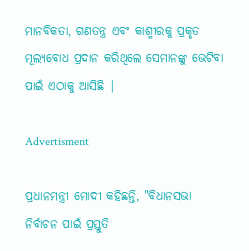ମାନବିକତା, ଗଣତନ୍ତ୍ର ଏବଂ କାଶ୍ମୀରକୁ ପ୍ରକୃତ ମୂଲ୍ୟବୋଧ ପ୍ରଦାନ କରିଥିଲେ ସେମାନଙ୍କୁ ଭେଟିବା ପାଇଁ ଏଠାକୁ ଆସିଛି |

Advertisment

ପ୍ରଧାନମନ୍ତ୍ରୀ ମୋଦୀ କହିଛନ୍ତି, "ବିଧାନସଭା ନିର୍ବାଚନ ପାଇଁ ପ୍ରସ୍ତୁତି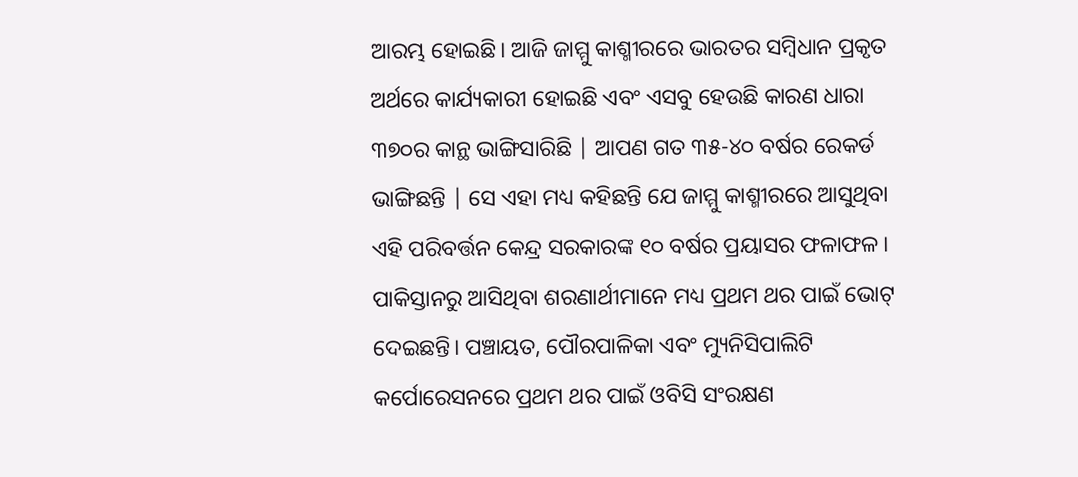ଆରମ୍ଭ ହୋଇଛି। ଆଜି ଜାମ୍ମୁ କାଶ୍ମୀରରେ ଭାରତର ସମ୍ବିଧାନ ପ୍ରକୃତ ଅର୍ଥରେ କାର୍ଯ୍ୟକାରୀ ହୋଇଛି ଏବଂ ଏସବୁ ହେଉଛି କାରଣ ଧାରା ୩୭୦ର କାନ୍ଥ ଭାଙ୍ଗିସାରିଛି | ଆପଣ ଗତ ୩୫-୪୦ ବର୍ଷର ରେକର୍ଡ ଭାଙ୍ଗିଛନ୍ତି | ସେ ଏହା ମଧ୍ୟ କହିଛନ୍ତି ଯେ ଜାମ୍ମୁ କାଶ୍ମୀରରେ ଆସୁଥିବା ଏହି ପରିବର୍ତ୍ତନ କେନ୍ଦ୍ର ସରକାରଙ୍କ ୧୦ ବର୍ଷର ପ୍ରୟାସର ଫଳାଫଳ। ପାକିସ୍ତାନରୁ ଆସିଥିବା ଶରଣାର୍ଥୀମାନେ ମଧ୍ୟ ପ୍ରଥମ ଥର ପାଇଁ ଭୋଟ୍ ଦେଇଛନ୍ତି। ପଞ୍ଚାୟତ, ପୌରପାଳିକା ଏବଂ ମ୍ୟୁନିସିପାଲିଟି କର୍ପୋରେସନରେ ପ୍ରଥମ ଥର ପାଇଁ ଓବିସି ସଂରକ୍ଷଣ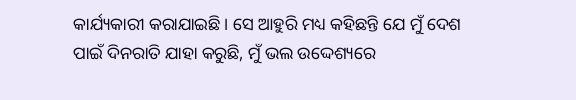କାର୍ଯ୍ୟକାରୀ କରାଯାଇଛି। ସେ ଆହୁରି ମଧ୍ୟ କହିଛନ୍ତି ଯେ ମୁଁ ଦେଶ ପାଇଁ ଦିନରାତି ଯାହା କରୁଛି, ମୁଁ ଭଲ ଉଦ୍ଦେଶ୍ୟରେ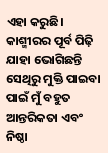ଏହା କରୁଛି। କାଶ୍ମୀରର ପୂର୍ବ ପିଢ଼ି ଯାହା ଭୋଗିଛନ୍ତି ସେଥିରୁ ମୁକ୍ତି ପାଇବା ପାଇଁ ମୁଁ ବହୁତ ଆନ୍ତରିକତା ଏବଂ ନିଷ୍ଠା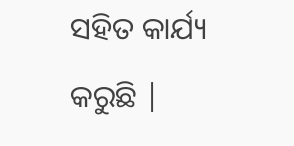ସହିତ କାର୍ଯ୍ୟ କରୁଛି |